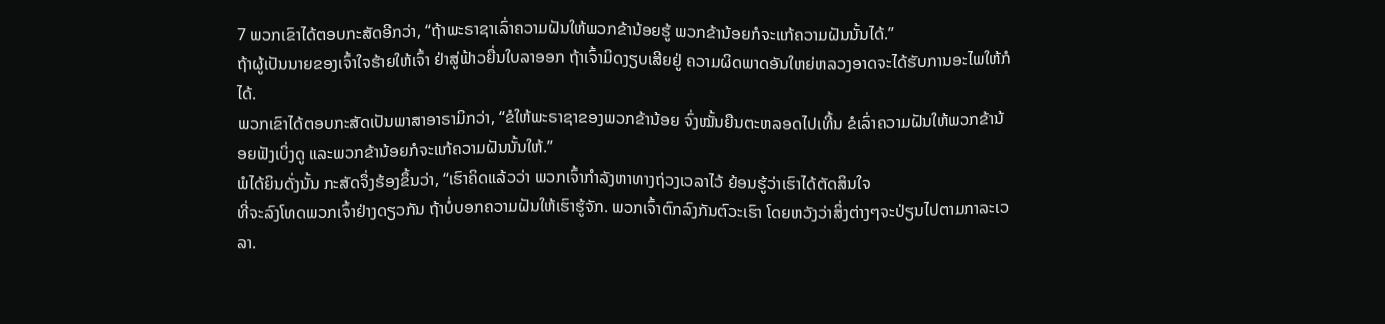7 ພວກເຂົາໄດ້ຕອບກະສັດອີກວ່າ, “ຖ້າພະຣາຊາເລົ່າຄວາມຝັນໃຫ້ພວກຂ້ານ້ອຍຮູ້ ພວກຂ້ານ້ອຍກໍຈະແກ້ຄວາມຝັນນັ້ນໄດ້.”
ຖ້າຜູ້ເປັນນາຍຂອງເຈົ້າໃຈຮ້າຍໃຫ້ເຈົ້າ ຢ່າສູ່ຟ້າວຍື່ນໃບລາອອກ ຖ້າເຈົ້າມິດງຽບເສີຍຢູ່ ຄວາມຜິດພາດອັນໃຫຍ່ຫລວງອາດຈະໄດ້ຮັບການອະໄພໃຫ້ກໍໄດ້.
ພວກເຂົາໄດ້ຕອບກະສັດເປັນພາສາອາຣາມິກວ່າ, “ຂໍໃຫ້ພະຣາຊາຂອງພວກຂ້ານ້ອຍ ຈົ່ງໝັ້ນຍືນຕະຫລອດໄປເທີ້ນ ຂໍເລົ່າຄວາມຝັນໃຫ້ພວກຂ້ານ້ອຍຟັງເບິ່ງດູ ແລະພວກຂ້ານ້ອຍກໍຈະແກ້ຄວາມຝັນນັ້ນໃຫ້.”
ພໍໄດ້ຍິນດັ່ງນັ້ນ ກະສັດຈຶ່ງຮ້ອງຂຶ້ນວ່າ, “ເຮົາຄິດແລ້ວວ່າ ພວກເຈົ້າກຳລັງຫາທາງຖ່ວງເວລາໄວ້ ຍ້ອນຮູ້ວ່າເຮົາໄດ້ຕັດສິນໃຈ
ທີ່ຈະລົງໂທດພວກເຈົ້າຢ່າງດຽວກັນ ຖ້າບໍ່ບອກຄວາມຝັນໃຫ້ເຮົາຮູ້ຈັກ. ພວກເຈົ້າຕົກລົງກັນຕົວະເຮົາ ໂດຍຫວັງວ່າສິ່ງຕ່າງໆຈະປ່ຽນໄປຕາມກາລະເວລາ.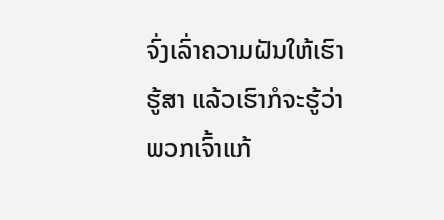ຈົ່ງເລົ່າຄວາມຝັນໃຫ້ເຮົາຮູ້ສາ ແລ້ວເຮົາກໍຈະຮູ້ວ່າພວກເຈົ້າແກ້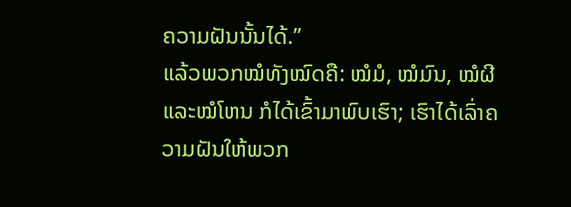ຄວາມຝັນນັ້ນໄດ້.”
ແລ້ວພວກໝໍທັງໝົດຄື: ໝໍມໍ, ໝໍມົນ, ໝໍຜີ ແລະໝໍໂຫນ ກໍໄດ້ເຂົ້າມາພົບເຮົາ; ເຮົາໄດ້ເລົ່າຄວາມຝັນໃຫ້ພວກ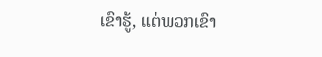ເຂົາຮູ້, ແຕ່ພວກເຂົາ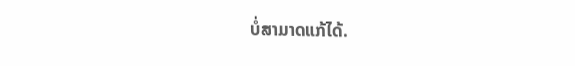ບໍ່ສາມາດແກ້ໄດ້.